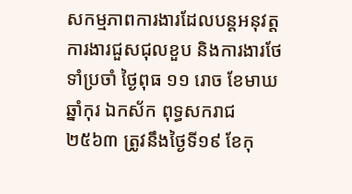សកម្មភាពការងារដែលបន្តអនុវត្តការងារជួសជុលខួប និងការងារថែទាំប្រចាំ ថ្ងៃពុធ ១១ រោច ខែមាឃ ឆ្នាំកុរ ឯកស័ក ពុទ្ធសករាជ ២៥៦៣ ត្រូវនឹងថ្ងៃទី១៩ ខែកុ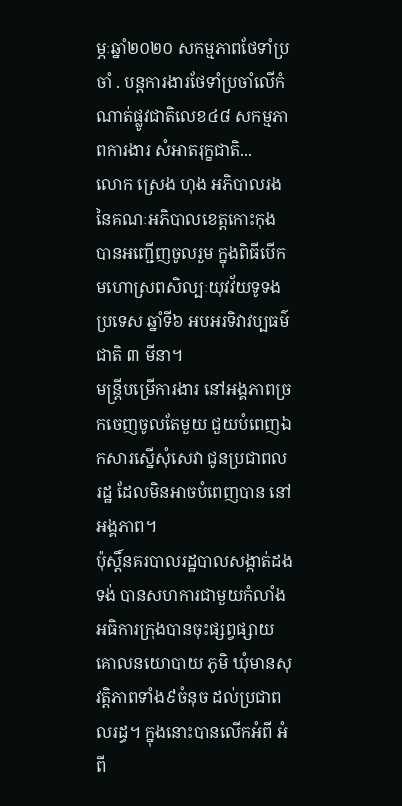ម្ភៈឆ្នាំ២០២០ សកម្មភាពថែទាំប្រចាំ . បន្តការងារថែទាំប្រចាំលើកំណាត់ផ្លូវជាតិលេខ៤៨ សកម្មភាពការងារ សំអាតរុក្ខជាតិ...
លោក ស្រេង ហុង អភិបាលរង នៃគណៈអភិបាលខេត្តកោះកុង បានអញ្ជើញចូលរួម ក្នុងពិធីបើកមហោស្រពសិល្បៈយុវវ័យទូទងប្រទេស ឆ្នាំទី៦ អបអរទិវាវប្បធម៌ជាតិ ៣ មីនា។
មន្ត្រីបម្រើការងារ នៅអង្គភាពច្រកចេញចូលតែមួយ ជួយបំពេញឯកសារស្នើសុំសេវា ជូនប្រជាពលរដ្ឋ ដែលមិនអាចបំពេញបាន នៅអង្គភាព។
ប៉ុស្តិ៍នគរបាលរដ្ឋបាលសង្កាត់ដងទង់ បានសហការជាមួយកំលាំងអធិការក្រុងបានចុះផ្សព្វផ្សាយគោលនយោបាយ ភូមិ ឃុំមានសុវត្តិភាពទាំង៩ចំនុច ដល់ប្រជាពលរដ្ធ។ ក្នុងនោះបានលើកអំពី អំពី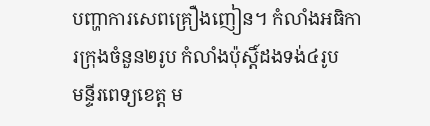បញ្ហាការសេពគ្រឿងញៀន។ កំលាំងអធិការក្រុងចំនួន២រូប កំលាំងប៉ុស្តិ៍ដងទង់៤រូប
មន្ទីរពេទ្យខេត្ត ម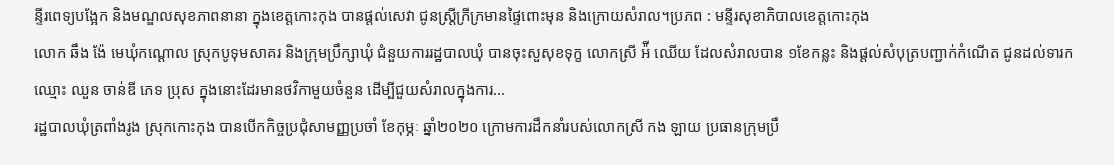ន្ទីរពេទ្យបង្អែក និងមណ្ឌលសុខភាពនានា ក្នុងខេត្តកោះកុង បានផ្ដល់សេវា ជូនស្ត្រីក្រីក្រមានផ្ទៃពោះមុន និងក្រោយសំរាល។ប្រភព : មន្ទីរសុខាភិបាលខេត្តកោះកុង
លោក ឆឹង ង៉ែ មេឃុំកណ្ដោល ស្រុកបូទុមសាគរ និងក្រុមប្រឹក្សាឃុំ ជំនួយការរដ្ឋបាលឃុំ បានចុះសួសុខទុក្ខ លោកស្រី អ៉ី ឈើយ ដែលសំរាលបាន ១ខែកន្លះ និងផ្ដល់សំបុត្របញ្ជាក់កំណើត ជូនដល់ទារកឈ្មោះ ឈួន ចាន់ឌី ភេទ ប្រុស ក្នុងនោះដែរមានថវិកាមួយចំនួន ដើម្បីជួយសំរាលក្នុងការ...
រដ្ឋបាលឃុំត្រពាំងរូង ស្រុកកោះកុង បានបើកកិច្ចប្រជុំសាមញ្ញប្រចាំ ខែកុម្ភៈ ឆ្នាំ២០២០ ក្រោមការដឹកនាំរបស់លោកស្រី កង ឡាយ ប្រធានក្រុមប្រឹ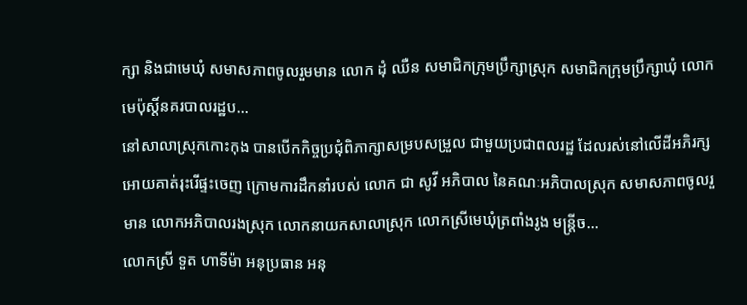ក្សា និងជាមេឃុំ សមាសភាពចូលរួមមាន លោក ដុំ ឈឺន សមាជិកក្រុមប្រឹក្សាស្រុក សមាជិកក្រុមប្រឹក្សាឃុំ លោកមេប៉ុស្ដិ៍នគរបាលរដ្ឋប...
នៅសាលាស្រុកកោះកុង បានបើកកិច្ចប្រជុំពិភាក្សាសម្របសម្រួល ជាមួយប្រជាពលរដ្ឋ ដែលរស់នៅលើដីអភិរក្សអោយគាត់រុះរើផ្ទះចេញ ក្រោមការដឹកនាំរបស់ លោក ជា សូវី អភិបាល នៃគណៈអភិបាលស្រុក សមាសភាពចូលរួមាន លោកអភិបាលរងស្រុក លោកនាយកសាលាស្រុក លោកស្រីមេឃុំត្រពាំងរូង មន្រ្ដីច...
លោកស្រី ទួត ហាទីម៉ា អនុប្រធាន អនុ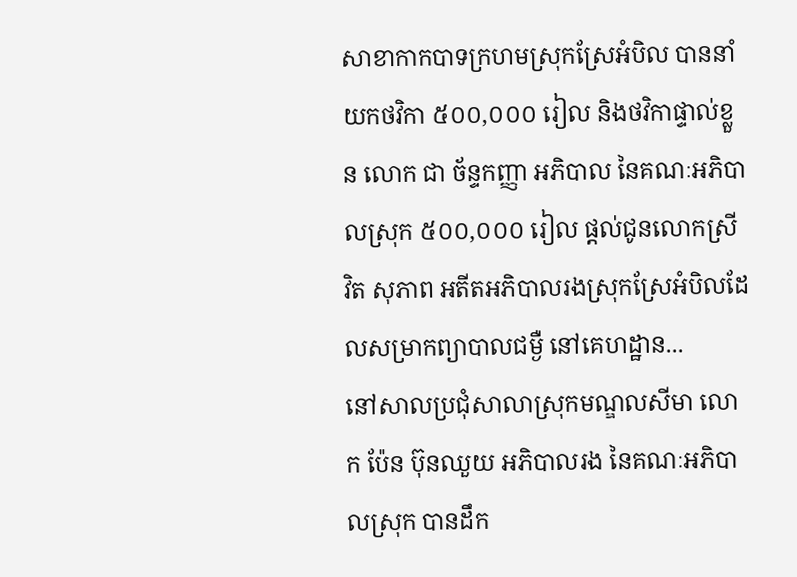សាខាកាកបាទក្រហមស្រុកស្រែអំបិល បាននាំយកថវិកា ៥០០,០០០ រៀល និងថវិកាផ្ទាល់ខ្លួន លោក ជា ច័ន្ទកញ្ញា អភិបាល នៃគណៈអភិបាលស្រុក ៥០០,០០០ រៀល ផ្តល់ជូនលោកស្រី វិត សុភាព អតីតអភិបាលរងស្រុកស្រែអំបិលដែលសម្រាកព្យាបាលជម្ងឺ នៅគេហដ្ឋាន...
នៅសាលប្រជុំសាលាស្រុកមណ្ឌលសីមា លោក ប៉ែន ប៊ុនឈួយ អភិបាលរង នៃគណៈអភិបាលស្រុក បានដឹក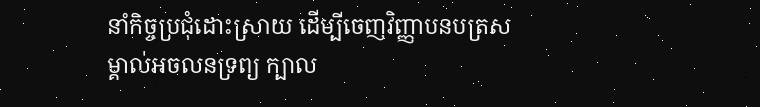នាំកិច្ចប្រជុំដោះស្រាយ ដើម្បីចេញវិញ្ញាបនបត្រសម្គាល់អចលនទ្រព្យ ក្បាល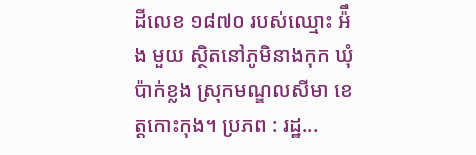ដីលេខ ១៨៧០ របស់ឈ្មោះ អ៉ឹង មួយ ស្ថិតនៅភូមិនាងកុក ឃុំប៉ាក់ខ្លង ស្រុកមណ្ឌលសីមា ខេត្តកោះកុង។ ប្រភព : រដ្ឋ...